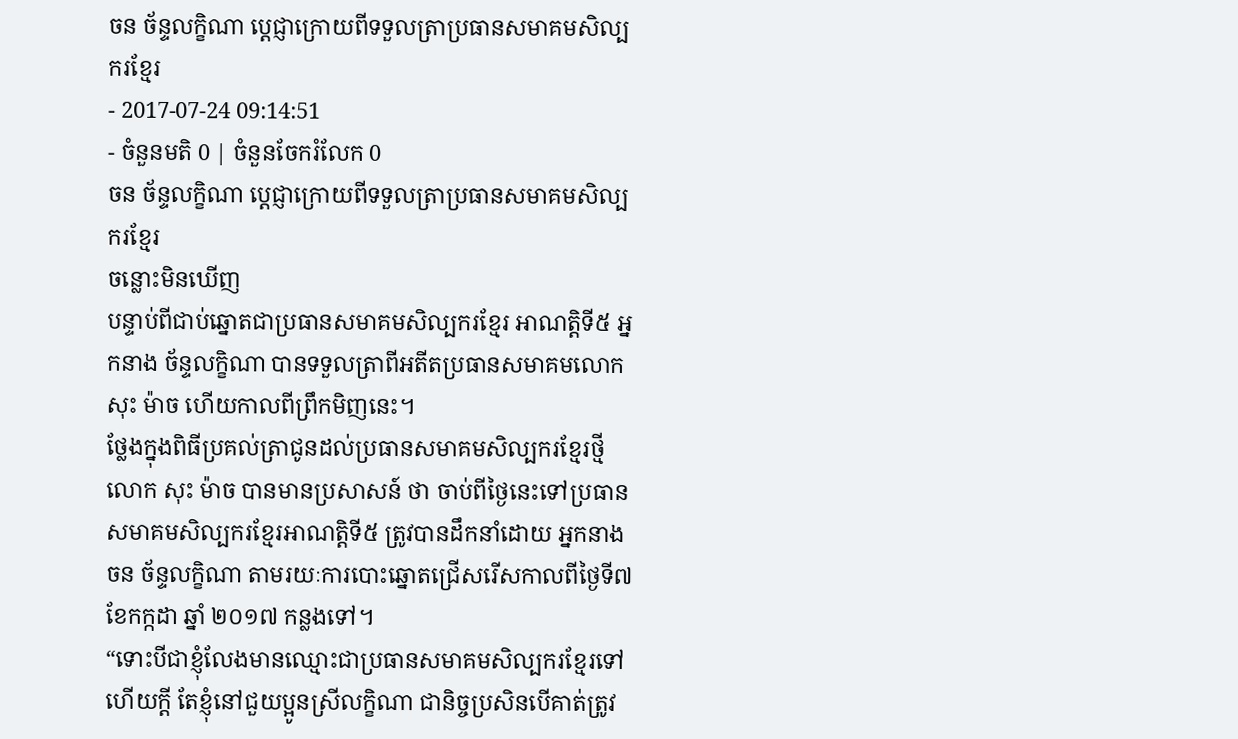ចន ច័ន្ទលក្ខិណា ប្ដេជ្ញាក្រោយពីទទួលត្រាប្រធានសមាគមសិល្បករខ្មែរ
- 2017-07-24 09:14:51
- ចំនួនមតិ 0 | ចំនួនចែករំលែក 0
ចន ច័ន្ទលក្ខិណា ប្ដេជ្ញាក្រោយពីទទួលត្រាប្រធានសមាគមសិល្បករខ្មែរ
ចន្លោះមិនឃើញ
បន្ទាប់ពីជាប់ឆ្នោតជាប្រធានសមាគមសិល្បករខ្មែរ អាណត្តិទី៥ អ្នកនាង ច័ន្ទលក្ខិណា បានទទួលត្រាពីអតីតប្រធានសមាគមលោក សុះ ម៉ាច ហើយកាលពីព្រឹកមិញនេះ។
ថ្លែងក្នុងពិធីប្រគល់ត្រាជូនដល់ប្រធានសមាគមសិល្បករខ្មែរថ្មី លោក សុះ ម៉ាច បានមានប្រសាសន៍ ថា ចាប់ពីថ្ងៃនេះទៅប្រធានសមាគមសិល្បករខ្មែរអាណត្តិទី៥ ត្រូវបានដឹកនាំដោយ អ្នកនាង ចន ច័ន្ទលក្ខិណា តាមរយៈការបោះឆ្នោតជ្រើសរើសកាលពីថ្ងៃទី៧ ខែកក្កដា ឆ្នាំ ២០១៧ កន្លងទៅ។
“ទោះបីជាខ្ញុំលែងមានឈ្មោះជាប្រធានសមាគមសិល្បករខ្មែរទៅហើយក្ដី តែខ្ញុំនៅជួយប្អូនស្រីលក្ខិណា ជានិច្ចប្រសិនបើគាត់ត្រូវ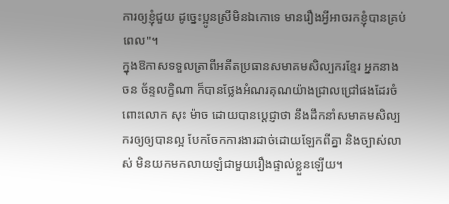ការឲ្យខ្ញុំជួយ ដូច្នេះប្អូនស្រីមិនឯកោទេ មានរឿងអ្វីអាចរកខ្ញុំបានគ្រប់ពេល"។
ក្នុងឱកាសទទួលត្រាពីអតីតប្រធានសមាគមសិល្បករខ្មែរ អ្នកនាង ចន ច័ន្ទលក្ខិណា ក៏បានថ្លែងអំណរគុណយ៉ាងជ្រាលជ្រៅផងដែរចំពោះលោក សុះ ម៉ាច ដោយបានប្ដេជ្ញាថា នឹងដឹកនាំសមាគមសិល្បករឲ្យឲ្យបានល្អ បែកចែកការងារដាច់ដោយឡែកពីគ្នា និងច្បាស់លាស់ មិនយកមកលាយឡំជាមួយរឿងផ្ទាល់ខ្លួនឡើយ។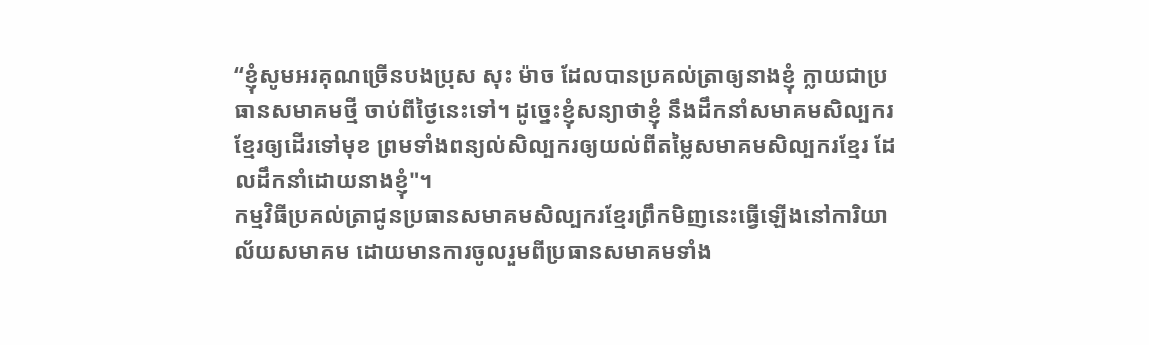“ខ្ញុំសូមអរគុណច្រើនបងប្រុស សុះ ម៉ាច ដែលបានប្រគល់ត្រាឲ្យនាងខ្ញុំ ក្លាយជាប្រធានសមាគមថ្មី ចាប់ពីថ្ងៃនេះទៅ។ ដូច្នេះខ្ញុំសន្យាថាខ្ញុំ នឹងដឹកនាំសមាគមសិល្បករខ្មែរឲ្យដើរទៅមុខ ព្រមទាំងពន្យល់សិល្បករឲ្យយល់ពីតម្លៃសមាគមសិល្បករខ្មែរ ដែលដឹកនាំដោយនាងខ្ញុំ"។
កម្មវិធីប្រគល់ត្រាជូនប្រធានសមាគមសិល្បករខ្មែរព្រឹកមិញនេះធ្វើឡើងនៅការិយាល័យសមាគម ដោយមានការចូលរួមពីប្រធានសមាគមទាំង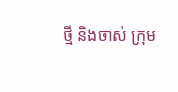ថ្មី និងចាស់ ក្រុម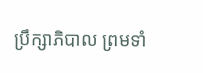ប្រឹក្សាភិបាល ព្រមទាំ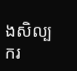ងសិល្បករ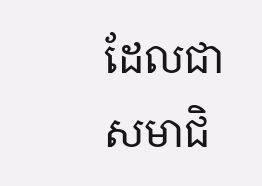ដែលជាសមាជិ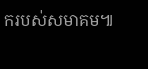ករបស់សមាគម៕